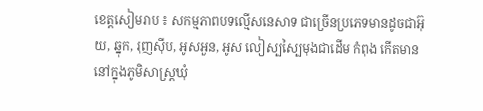ខេត្តសៀមរាប ៖ សកម្មភាពបទល្មើសនេសាទ ជាច្រើនប្រភេទមានដូចជាអ៊ុយ, ឆ្នុក, រុញស៊ីប, អូសអួន, អូស លៀស្បស្បៃមុងជាដើម កំពុង កើតមាននៅក្នុងភូមិសាស្ត្រឃុំ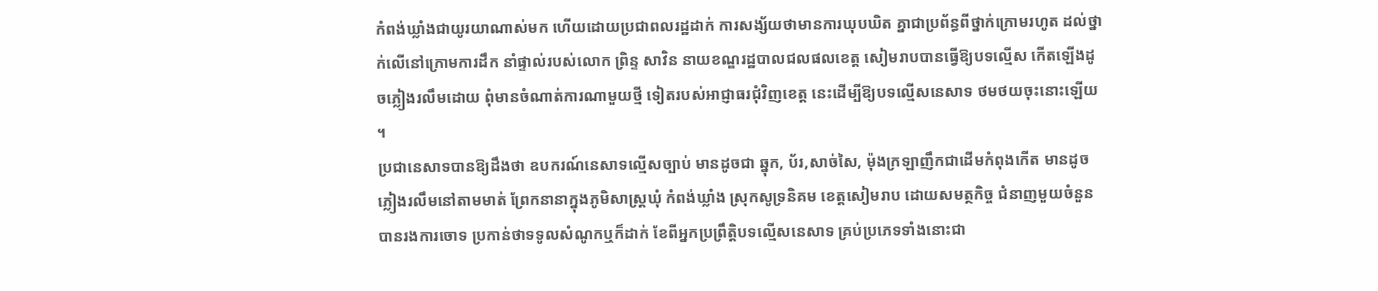កំពង់ឃ្លាំងជាយូរយាណាស់មក ហើយដោយប្រជាពលរដ្ឋដាក់ ការសង្ស័យថាមានការឃុបឃិត គ្នាជាប្រព័ន្ធពីថ្នាក់ក្រោមរហូត ដល់ថ្នាក់លើនៅក្រោមការដឹក នាំផ្ទាល់របស់លោក ព្រិន្ទ សាវិន នាយខណ្ឌរដ្ឋបាលជលផលខេត្ត សៀមរាបបានធ្វើឱ្យបទល្មើស កើតឡើងដូចភ្លៀងរលឹមដោយ ពុំមានចំណាត់ការណាមួយថ្មី ទៀតរបស់អាជ្ញាធរជុំវិញខេត្ត នេះដើម្បីឱ្យបទល្មើសនេសាទ ថមថយចុះនោះឡើយ ។
ប្រជានេសាទបានឱ្យដឹងថា ឧបករណ៍នេសាទល្មើសច្បាប់ មានដូចជា ឆ្នុក, ប័រ,សាច់សៃ, ម៉ុងក្រឡាញឹកជាដើមកំពុងកើត មានដូចភ្លៀងរលឹមនៅតាមមាត់ ព្រែកនានាក្នុងភូមិសាស្ត្រឃុំ កំពង់ឃ្លាំង ស្រុកសូទ្រនិគម ខេត្តសៀមរាប ដោយសមត្ថកិច្ច ជំនាញមួយចំនួនបានរងការចោទ ប្រកាន់ថាទទូលសំណូកឬក៏ដាក់ ខែពីអ្នកប្រព្រឹត្តិបទល្មើសនេសាទ គ្រប់ប្រភេទទាំងនោះជា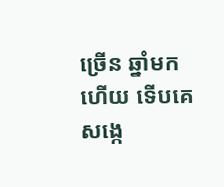ច្រើន ឆ្នាំមកហើយ ទើបគេសង្កេ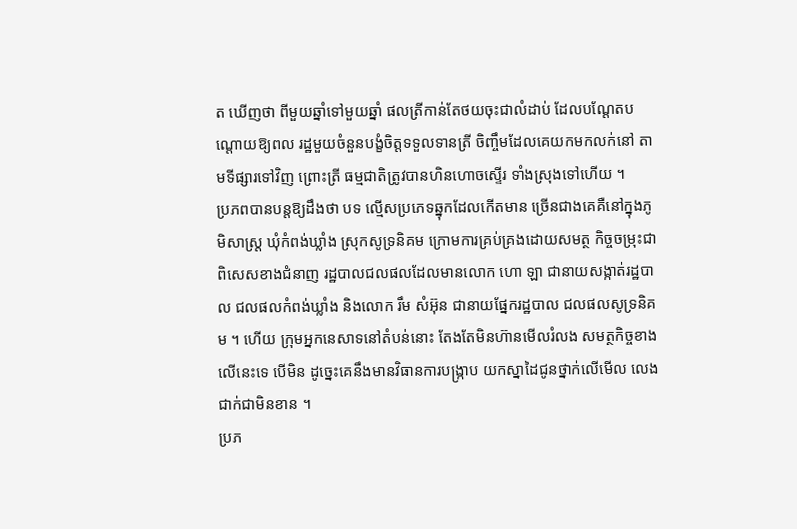ត ឃើញថា ពីមួយឆ្នាំទៅមួយឆ្នាំ ផលត្រីកាន់តែថយចុះជាលំដាប់ ដែលបណ្តែតបណ្តោយឱ្យពល រដ្ឋមួយចំនួនបង្ខំចិត្តទទួលទានត្រី ចិញ្ចឹមដែលគេយកមកលក់នៅ តាមទីផ្សារទៅវិញ ព្រោះត្រី ធម្មជាតិត្រូវបានហិនហោចស្ទើរ ទាំងស្រុងទៅហើយ ។
ប្រភពបានបន្តឱ្យដឹងថា បទ ល្មើសប្រភេទឆ្នុកដែលកើតមាន ច្រើនជាងគេគឺនៅក្នុងភូមិសាស្ត្រ ឃុំកំពង់ឃ្លាំង ស្រុកសូទ្រនិគម ក្រោមការគ្រប់គ្រងដោយសមត្ថ កិច្ចចម្រុះជាពិសេសខាងជំនាញ រដ្ឋបាលជលផលដែលមានលោក ហោ ឡា ជានាយសង្កាត់រដ្ឋបាល ជលផលកំពង់ឃ្លាំង និងលោក រឹម សំអ៊ុន ជានាយផ្នែករដ្ឋបាល ជលផលសូទ្រនិគម ។ ហើយ ក្រុមអ្នកនេសាទនៅតំបន់នោះ តែងតែមិនហ៊ានមើលរំលង សមត្ថកិច្ចខាងលើនេះទេ បើមិន ដូច្នេះគេនឹងមានវិធានការបង្ក្រាប យកស្នាដៃជូនថ្នាក់លើមើល លេងជាក់ជាមិនខាន ។
ប្រភ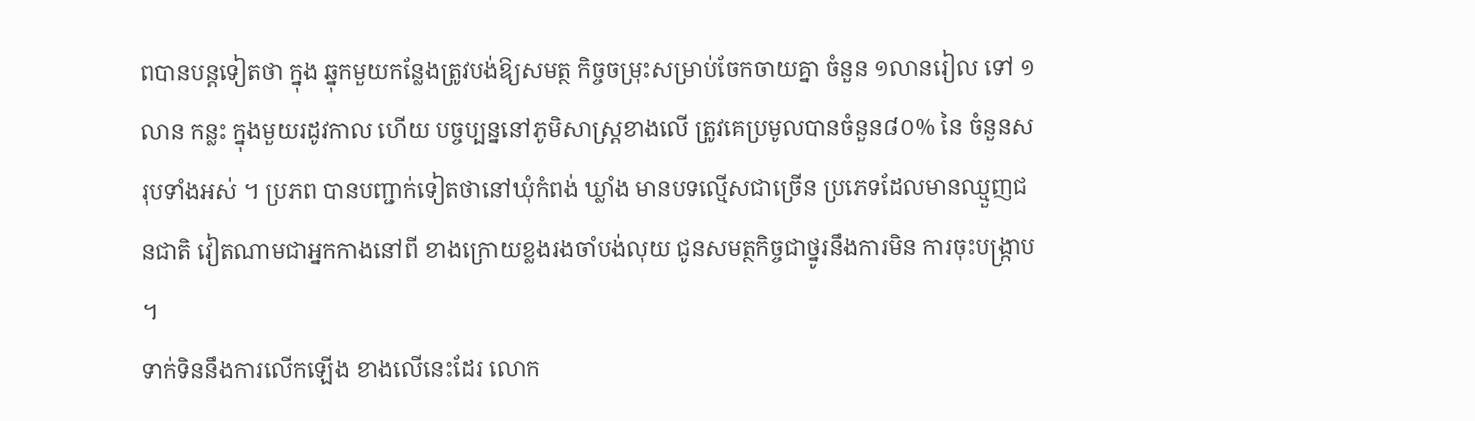ពបានបន្តទៀតថា ក្នុង ឆ្នុកមួយកន្លែងត្រូវបង់ឱ្យសមត្ថ កិច្ចចម្រុះសម្រាប់ចែកចាយគ្នា ចំនួន ១លានរៀល ទៅ ១លាន កន្លះ ក្នុងមួយរដូវកាល ហើយ បច្ចប្បន្ននៅភូមិសាស្ត្រខាងលើ ត្រូវគេប្រមូលបានចំនួន៨០% នៃ ចំនួនសរុបទាំងអស់ ។ ប្រភព បានបញ្ជាក់ទៀតថានៅឃុំកំពង់ ឃ្លាំង មានបទល្មើសជាច្រើន ប្រភេទដែលមានឈ្មួញជនជាតិ វៀតណាមជាអ្នកកាងនៅពី ខាងក្រោយខ្លងរងចាំបង់លុយ ជូនសមត្ថកិច្ចជាថ្នូរនឹងការមិន ការចុះបង្ក្រាប ។
ទាក់ទិននឹងការលើកឡើង ខាងលើនេះដែរ លោក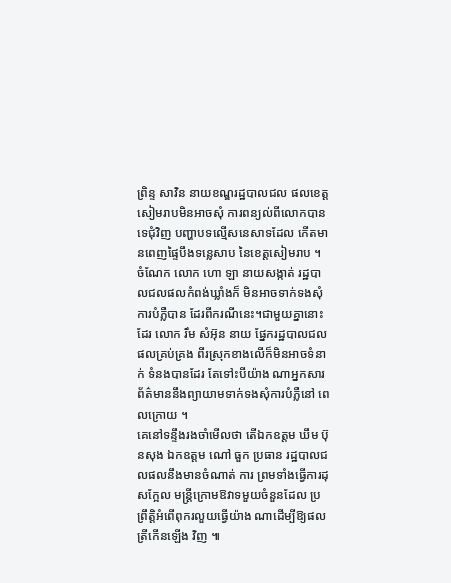ព្រិន្ទ សាវិន នាយខណ្ឌរដ្ឋបាលជល ផលខេត្តសៀមរាបមិនអាចសុំ ការពន្យល់ពីលោកបានទេជុំវិញ បញ្ហាបទល្មើសនេសាទដែល កើតមានពេញផ្ទៃបឹងទន្លេសាប នៃខេត្តសៀមរាប ។ ចំណែក លោក ហោ ឡា នាយសង្កាត់ រដ្ឋបាលជលផលកំពង់ឃ្លាំងក៏ មិនអាចទាក់ទងសុំការបំភ្លឺបាន ដែរពីករណីនេះ។ជាមួយគ្នានោះ ដែរ លោក រឹម សំអ៊ុន នាយ ផ្នែករដ្ឋបាលជលផលគ្រប់គ្រង ពីរស្រុកខាងលើក៏មិនអាចទំនាក់ ទំនងបានដែរ តែទៅះបីយ៉ាង ណាអ្នកសារព័ត៌មាននឹងព្យាយាមទាក់ទងសុំការបំភ្លឺនៅ ពេលក្រោយ ។
គេនៅទន្ទឹងរងចាំមើលថា តើឯកឧត្តម ឃឹម ប៊ុនសុង ឯកឧត្តម ណៅ ធួក ប្រធាន រដ្ឋបាលជលផលនឹងមានចំណាត់ ការ ព្រមទាំងធ្វើការដុសក្អែល មន្ត្រីក្រោមឱវាទមួយចំនួនដែល ប្រព្រឹត្តិអំពើពុករលួយធ្វើយ៉ាង ណាដើម្បីឱ្យផលត្រីកើនឡើង វិញ ៕